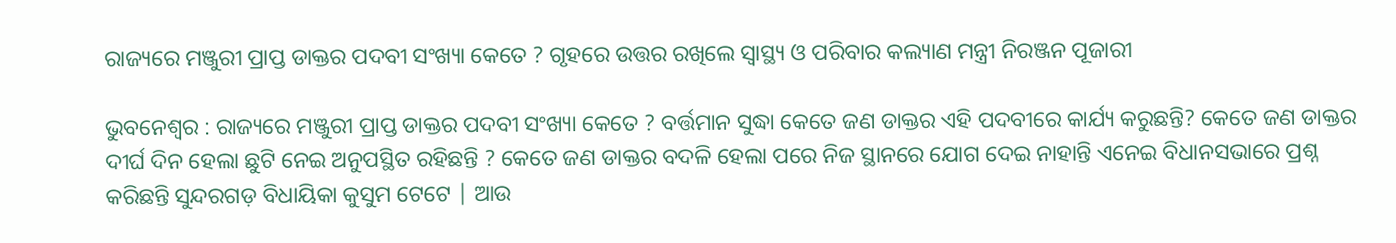ରାଜ୍ୟରେ ମଞ୍ଜୁରୀ ପ୍ରାପ୍ତ ଡାକ୍ତର ପଦବୀ ସଂଖ୍ୟା କେତେ ? ଗୃହରେ ଉତ୍ତର ରଖିଲେ ସ୍ୱାସ୍ଥ୍ୟ ଓ ପରିବାର କଲ୍ୟାଣ ମନ୍ତ୍ରୀ ନିରଞ୍ଜନ ପୂଜାରୀ

ଭୁବନେଶ୍ୱର : ରାଜ୍ୟରେ ମଞ୍ଜୁରୀ ପ୍ରାପ୍ତ ଡାକ୍ତର ପଦବୀ ସଂଖ୍ୟା କେତେ ? ବର୍ତ୍ତମାନ ସୁଦ୍ଧା କେତେ ଜଣ ଡାକ୍ତର ଏହି ପଦବୀରେ କାର୍ଯ୍ୟ କରୁଛନ୍ତି? କେତେ ଜଣ ଡାକ୍ତର ଦୀର୍ଘ ଦିନ ହେଲା ଛୁଟି ନେଇ ଅନୁପସ୍ଥିତ ରହିଛନ୍ତି ? କେତେ ଜଣ ଡାକ୍ତର ବଦଳି ହେଲା ପରେ ନିଜ ସ୍ଥାନରେ ଯୋଗ ଦେଇ ନାହାନ୍ତି ଏନେଇ ବିଧାନସଭାରେ ପ୍ରଶ୍ନ କରିଛନ୍ତି ସୁନ୍ଦରଗଡ଼ ବିଧାୟିକା କୁସୁମ ଟେଟେ | ଆଉ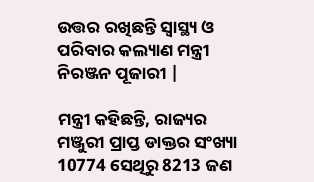ଉତ୍ତର ରଖିଛନ୍ତି ସ୍ୱାସ୍ଥ୍ୟ ଓ ପରିବାର କଲ୍ୟାଣ ମନ୍ତ୍ରୀ ନିରଞ୍ଜନ ପୂଜାରୀ |

ମନ୍ତ୍ରୀ କହିଛନ୍ତି, ରାଜ୍ୟର ମଞ୍ଜୁରୀ ପ୍ରାପ୍ତ ଡାକ୍ତର ସଂଖ୍ୟା 10774 ସେଥିରୁ 8213 ଜଣ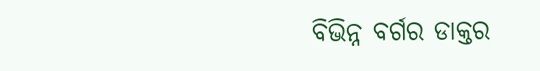ବିଭିନ୍ନ ବର୍ଗର ଡାକ୍ତର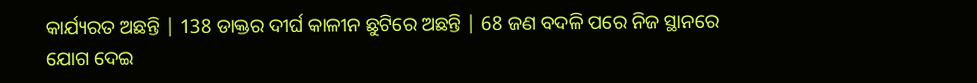କାର୍ଯ୍ୟରତ ଅଛନ୍ତି | 138 ଡାକ୍ତର ଦୀର୍ଘ କାଳୀନ ଛୁଟିରେ ଅଛନ୍ତି | 68 ଜଣ ବଦଳି ପରେ ନିଜ ସ୍ଥାନରେ ଯୋଗ ଦେଇ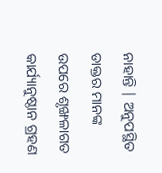ନାହାନ୍ତି | ଅନୁପସ୍ଥିତ ଡାକ୍ତର ମାନଙ୍କ ଉପରେ ଶୃଙ୍ଖଳାଗତ କାର୍ଯ୍ୟାନୁଷ୍ଠାନ ଗ୍ରହଣ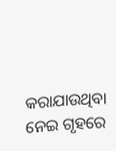କରାଯାଉଥିବା ନେଇ ଗୃହରେ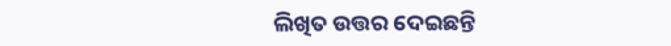ଲିଖିତ ଉତ୍ତର ଦେଇଛନ୍ତି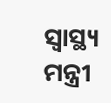ସ୍ୱାସ୍ଥ୍ୟ ମନ୍ତ୍ରୀ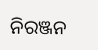ନିରଞ୍ଜନ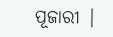ପୂଜାରୀ |